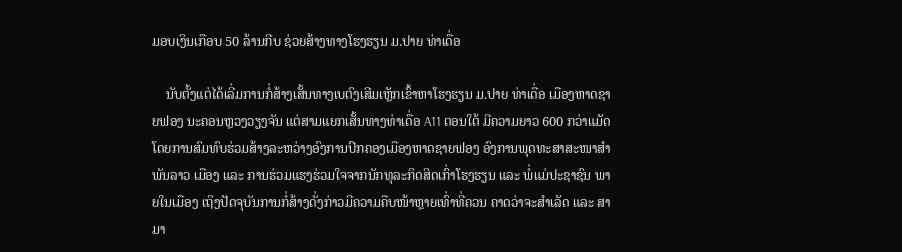ມອບເງິນເກືອບ 50 ລ້ານກີບ ຊ່ວຍສ້າງທາງໂຮງຮຽນ ມ.ປາຍ ທ່າເດື່ອ

    ນັບຕັ້ງແຕ່ໄດ້ເລີ່ມການກໍ່ສ້າງເສັ້ນທາງເບຕົງເສີມເຫຼັກເຂົ້າຫາໂຮງຮຽນ ມ.ປາຍ ທ່າເດື່ອ ເມືອງຫາດຊາຍຟອງ ນະຄອນຫຼວງວຽງຈັນ ແຕ່ສາມແຍກເສັ້ນທາງທ່າເດື່ອ A11 ຕອນໃຕ້ ມີຄວາມຍາວ 600 ກວ່າແມັດ ໂດຍການສົມທົບຮ່ວມສ້າງລະຫວ່າງອົງການປົກຄອງເມືອງຫາດຊາຍຟອງ ອົງການພຸດທະສາສະໜາສຳພັນລາວ ເມືອງ ແລະ ການຮ່ວມແຮງຮ່ວມໃຈຈາກນັກທຸລະກິດສິດເກົ່າໂຮງຮຽນ ແລະ ພໍ່ແມ່ປະຊາຊົນ ພາຍໃນເມືອງ ເຖິງປັດຈຸບັນການກໍ່ສ້າງດັ່ງກ່າວມີຄວາມຄືບໜ້າຫຼາຍເທົ່າທີ່ຄວນ ຄາດວ່າຈະສຳເລັດ ແລະ ສາມາ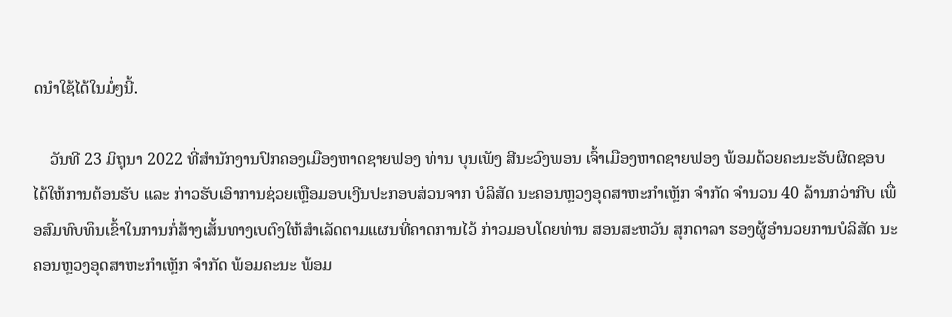ດນຳໃຊ້ໄດ້ໃນມໍ່ໆນີ້.

    ວັນທີ 23 ມິຖຸນາ 2022 ທີ່ສຳນັກງານປົກຄອງເມືອງຫາດຊາຍຟອງ ທ່ານ ບຸນເພັງ ສີນະວົງພອນ ເຈົ້າເມືອງຫາດຊາຍຟອງ ພ້ອມດ້ວຍຄະນະຮັບຜິດຊອບ ໄດ້ໃຫ້ການຕ້ອນຮັບ ແລະ ກ່າວຮັບເອົາການຊ່ວຍເຫຼືອມອບເງີນປະກອບສ່ວນຈາກ ບໍລິສັດ ນະຄອນຫຼວງອຸດສາຫະກຳເຫຼັກ ຈຳກັດ ຈຳນວນ 40 ລ້ານກວ່າກີບ ເພື່ອສົມທົບທຶນເຂົ້າໃນການກໍ່ສ້າງເສັ້ນທາງເບຕົງໃຫ້ສຳເລັດຕາມແຜນທີ່ຄາດການໄວ້ ກ່າວມອບໂດຍທ່ານ ສອນສະຫວັນ ສຸກດາລາ ຮອງຜູ້ອຳນວຍການບໍລິສັດ ນະຄອນຫຼວງອຸດສາຫະກຳເຫຼັກ ຈຳກັດ ພ້ອມຄະນະ ພ້ອມ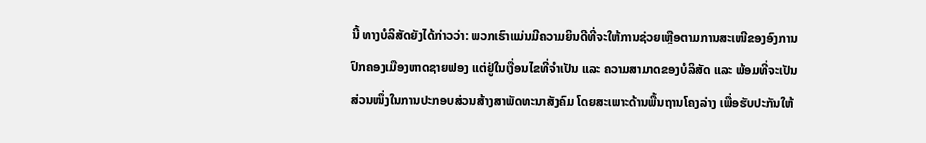ນີ້ ທາງບໍລິສັດຍັງໄດ້ກ່າວວ່າ: ພວກເຮົາແມ່ນມີຄວາມຍິນດີທີ່ຈະໃຫ້ການຊ່ວຍເຫຼືອຕາມການສະເໜີຂອງອົງການປົກຄອງເມືອງຫາດຊາຍຟອງ ແຕ່ຢູ່ໃນເງື່ອນໄຂທີ່ຈຳເປັນ ແລະ ຄວາມສາມາດຂອງບໍລິສັດ ແລະ ພ້ອມທີ່ຈະເປັນສ່ວນໜຶ່ງໃນການປະກອບສ່ວນສ້າງສາພັດທະນາສັງຄົມ ໂດຍສະເພາະດ້ານພື້ນຖານໂຄງລ່າງ ເພື່ອຮັບປະກັນໃຫ້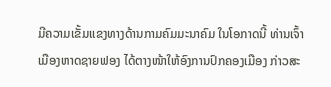ມີຄວາມເຂັ້ມແຂງທາງດ້ານກາມຄົມມະນາຄົມ ໃນໂອກາດນີ້ ທ່ານເຈົ້າເມືອງຫາດຊາຍຟອງ ໄດ້ຕາງໜ້າໃຫ້ອົງການປົກຄອງເມືອງ ກ່າວສະ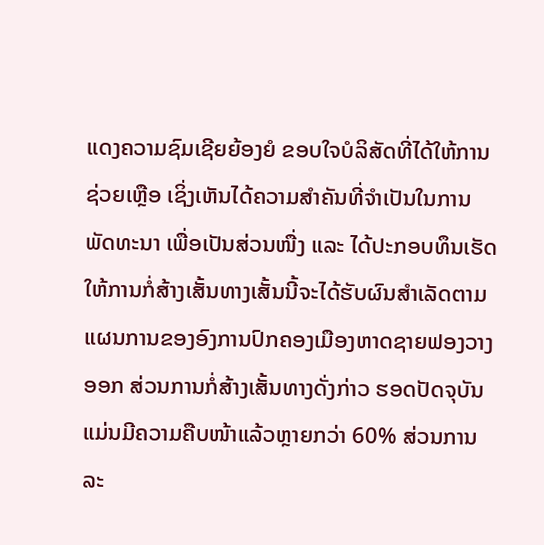ແດງຄວາມຊົມເຊີຍຍ້ອງຍໍ ຂອບໃຈບໍລິສັດທີ່ໄດ້ໃຫ້ການຊ່ວຍເຫຼືອ ເຊິ່ງເຫັນໄດ້ຄວາມສໍາຄັນທີ່ຈຳເປັນໃນການພັດທະນາ ເພື່ອເປັນສ່ວນໜື່ງ ແລະ ໄດ້ປະກອບທຶນເຮັດໃຫ້ການກໍ່ສ້າງເສັ້ນທາງເສັ້ນນີ້ຈະໄດ້ຮັບຜົນສຳເລັດຕາມແຜນການຂອງອົງການປົກຄອງເມືອງຫາດຊາຍຟອງວາງອອກ ສ່ວນການກໍ່ສ້າງເສັ້ນທາງດັ່ງກ່າວ ຮອດປັດຈຸບັນແມ່ນມີຄວາມຄືບໜ້າແລ້ວຫຼາຍກວ່າ 60% ສ່ວນການລະ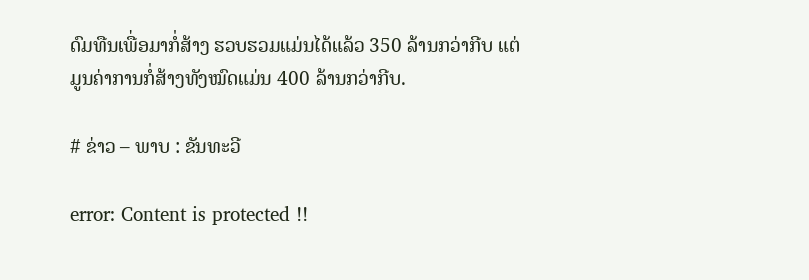ດົມທືນເພື່ອມາກໍ່ສ້າງ ຮວບຮວມແມ່ນໄດ້ແລ້ວ 350 ລ້ານກວ່າກີບ ແຕ່ມູນຄ່າການກໍ່ສ້າງທັງໝົດແມ່ນ 400 ລ້ານກວ່າກີບ.

# ຂ່າວ – ພາບ : ຂັນທະວີ

error: Content is protected !!